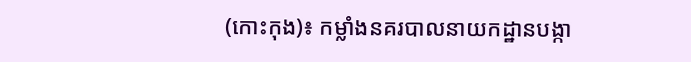(កោះកុង)៖ កម្លាំងនគរបាលនាយកដ្ឋានបង្កា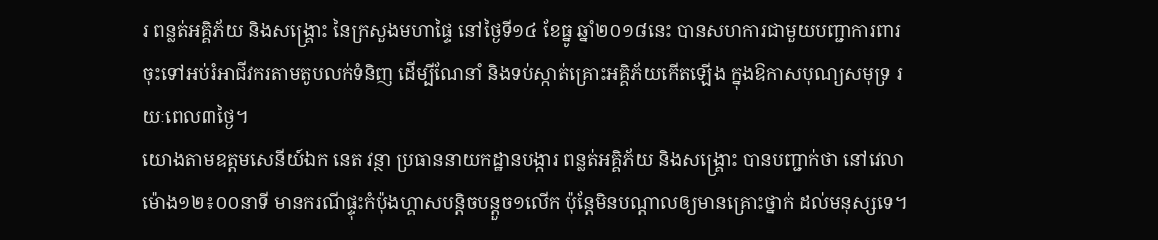រ ពន្លត់អគ្គិភ័យ និងសង្គ្រោះ នៃក្រសួងមហាផ្ទៃ នៅថ្ងៃទី១៤ ខែធ្នូ ឆ្នាំ២០១៨នេះ បានសហការជាមួយបញ្ជាការពារ ចុះទៅអប់រំអាជីវករតាមតូបលក់ទំនិញ ដើម្បីណែនាំ និងទប់ស្កាត់គ្រោះអគ្គិភ័យកើតឡើង ក្នុងឱកាសបុណ្យសមុទ្រ រយៈពេល៣ថ្ងៃ។
យោងតាមឧត្តមសេនីយ៍ឯក នេត វន្ថា ប្រធាននាយកដ្ឋានបង្ការ ពន្លត់អគ្គិភ័យ និងសង្គ្រោះ បានបញ្ជាក់ថា នៅវេលាម៉ោង១២៖០០នាទី មានករណីផ្ទុះកំប៉ុងហ្គាសបន្តិចបន្តួច១លើក ប៉ុន្តែមិនបណ្តាលឲ្យមានគ្រោះថ្នាក់ ដល់មនុស្សទេ។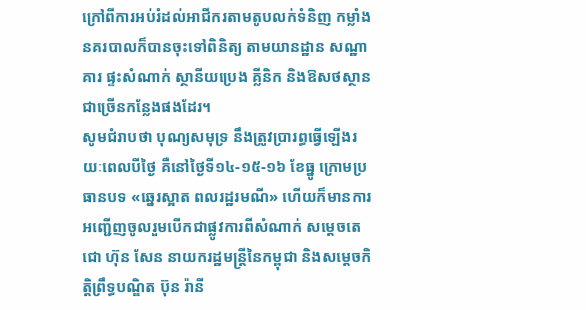ក្រៅពីការអប់រំដល់អាជីករតាមតូបលក់ទំនិញ កម្លាំងនគរបាលក៏បានចុះទៅពិនិត្យ តាមយានដ្ឋាន សណ្ឋាគារ ផ្ទះសំណាក់ ស្ថានីយប្រេង គ្លីនិក និងឱសថស្ថានជាច្រើនកន្លែងផងដែរ។
សូមជំរាបថា បុណ្យសមុទ្រ នឹងត្រូវប្រារព្ធធ្វើឡើងរយៈពេលបីថ្ងៃ គឺនៅថ្ងៃទី១៤-១៥-១៦ ខែធ្នូ ក្រោមប្រធានបទ «ឆ្នេរស្អាត ពលរដ្ឋរមណី» ហើយក៏មានការអញ្ជើញចូលរួមបើកជាផ្លូវការពីសំណាក់ សម្ដេចតេជោ ហ៊ុន សែន នាយករដ្ឋមន្ត្រីនៃកម្ពុជា និងសម្ដេចកិត្តិព្រឹទ្ធបណ្ឌិត ប៊ុន រ៉ានី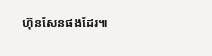ហ៊ុនសែនផងដែរ៕